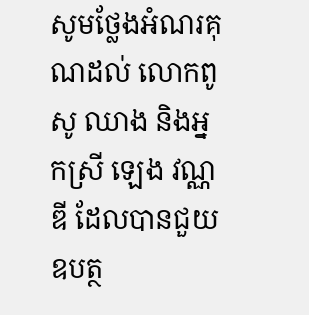សូមថ្លែងអំណរគុណដល់ លោកពូ សូ ឈាង និងអ្នកស្រី ឡេង វណ្ណឌី ដែលបានជួយឧបត្ថ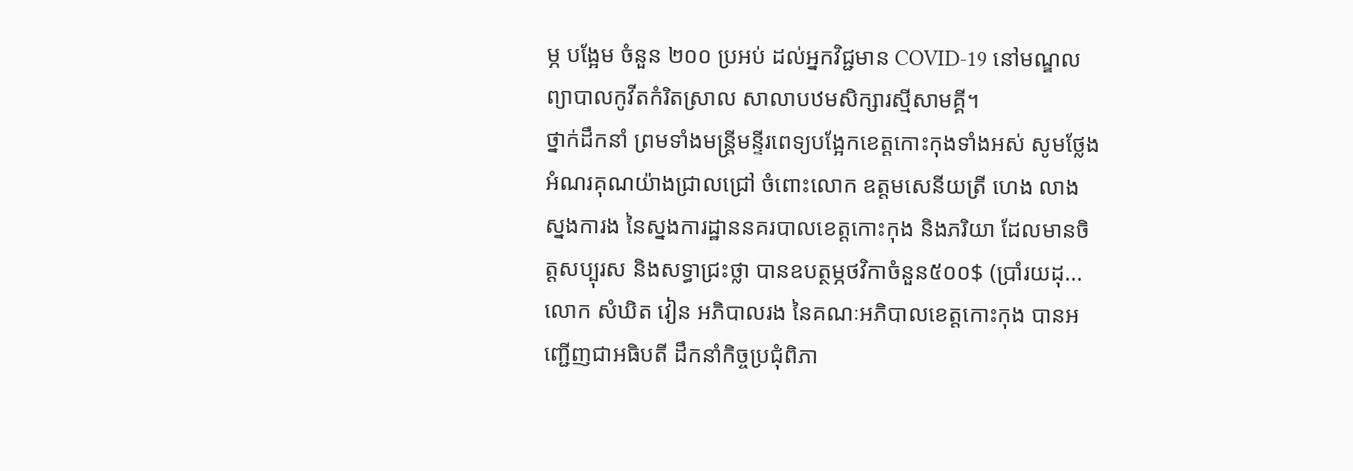ម្ភ បង្អែម ចំនួន ២០០ ប្រអប់ ដល់អ្នកវិជ្ជមាន COVID-19 នៅមណ្ឌលព្យាបាលកូវីតកំរិតស្រាល សាលាបឋមសិក្សារស្មីសាមគ្គី។
ថ្នាក់ដឹកនាំ ព្រមទាំងមន្ត្រីមន្ទីរពេទ្យបង្អែកខេត្តកោះកុងទាំងអស់ សូមថ្លែងអំណរគុណយ៉ាងជ្រាលជ្រៅ ចំពោះលោក ឧត្តមសេនីយត្រី ហេង លាង ស្នងការង នៃស្នងការដ្ឋាននគរបាលខេត្តកោះកុង និងភរិយា ដែលមានចិត្តសប្បុរស និងសទ្ធាជ្រះថ្លា បានឧបត្ថម្ភថវិកាចំនួន៥០០$ (ប្រាំរយដុ...
លោក សំឃិត វៀន អភិបាលរង នៃគណៈអភិបាលខេត្តកោះកុង បានអញ្ជើញជាអធិបតី ដឹកនាំកិច្ចប្រជុំពិភា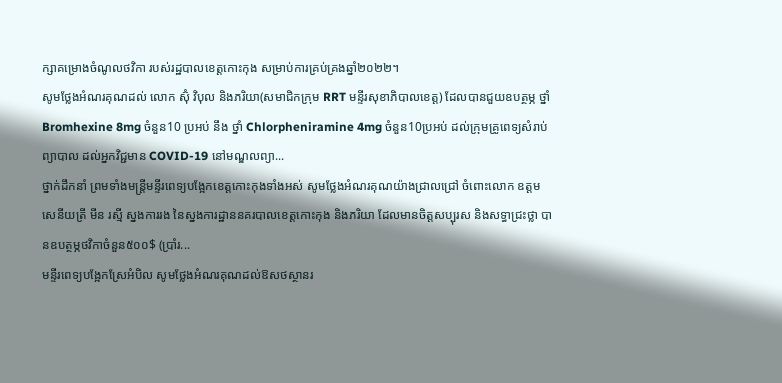ក្សាគម្រោងចំណូលថវិកា របស់រដ្ឋបាលខេត្តកោះកុង សម្រាប់ការគ្រប់គ្រងឆ្នាំ២០២២។
សូមថ្លែងអំណរគុណដល់ លោក ស៊ុំ វិបុល និងភរិយា(សមាជិកក្រុម RRT មន្ទីរសុខាភិបាលខេត្ត) ដែលបានជួយឧបត្ថម្ភ ថ្នាំ Bromhexine 8mg ចំនួន10 ប្រអប់ នឹង ថ្នាំ Chlorpheniramine 4mg ចំនួន10ប្រអប់ ដល់ក្រុមគ្រូពេទ្យសំរាប់ព្យាបាល ដល់អ្នកវិជ្ជមាន COVID-19 នៅមណ្ឌលព្យា...
ថ្នាក់ដឹកនាំ ព្រមទាំងមន្ត្រីមន្ទីរពេទ្យបង្អែកខេត្តកោះកុងទាំងអស់ សូមថ្លែងអំណរគុណយ៉ាងជ្រាលជ្រៅ ចំពោះលោក ឧត្តមសេនីយត្រី មីន រស្មី ស្នងការរង នៃស្នងការដ្ឋាននគរបាលខេត្តកោះកុង និងភរិយា ដែលមានចិត្តសប្បុរស និងសទ្ធាជ្រះថ្លា បានឧបត្ថម្ភថវិកាចំនួន៥០០$ (ប្រាំរ...
មន្ទីរពេទ្យបង្អែកស្រែអំបិល សូមថ្លែងអំណរគុណដល់ឱសថស្ថានរ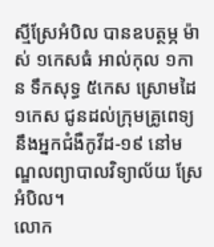ស្មីស្រែអំបិល បានឧបត្ថម្ភ ម៉ាស់ ១កេសធំ អាល់កុល ១កាន ទឹកសុទ្ធ ៥កេស ស្រោមដៃ ១កេស ជូនដល់ក្រុមគ្រូពេទ្យ នឹងអ្នកជំងឺកូវីដ-១៩ នៅមណ្ឌលព្យាបាលវិទ្យាល័យ ស្រែអំបិល។
លោក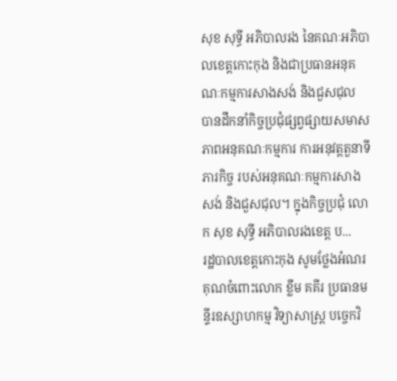សុខ សុទ្ធី អភិបាលរង នៃគណៈអភិបាលខេត្តកោះកុង និងជាប្រធានអនុគណៈកម្មការសាងសង់ និងជួសជុល បានដឹកនាំកិច្ចប្រជុំផ្សព្វផ្សាយសមាសភាពអនុគណៈកម្មការ ការអនុវត្តតួនាទីភារកិច្ច របស់អនុគណៈកម្មការសាងសង់ និងជួសជុល។ ក្នុងកិច្ចប្រជុំ លោក សុខ សុទ្ធី អភិបាលរងខេត្ត ប...
រដ្ឋបាលខេត្តកោះកុង សូមថ្លែងអំណរគុណចំពោះលោក ខ្លឹម គគីរ ប្រធានមន្ទីរឧស្សាហកម្ម វិទ្យាសាស្ត្រ បច្ចេកវិ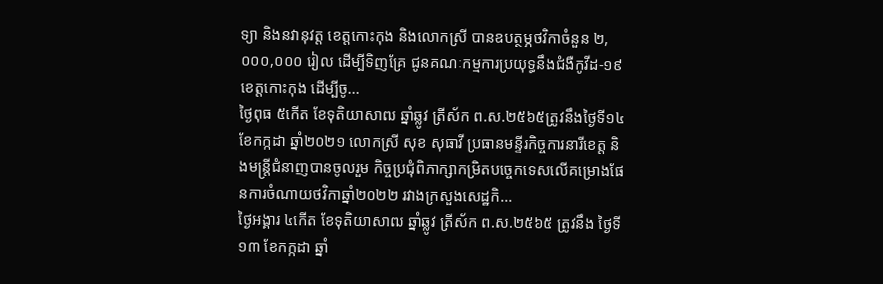ទ្យា និងនវានុវត្ត ខេត្តកោះកុង និងលោកស្រី បានឧបត្ថម្ភថវិកាចំនួន ២,០០០,០០០ រៀល ដើម្បីទិញគ្រែ ជូនគណៈកម្មការប្រយុទ្ធនឹងជំងឺកូវីដ-១៩ ខេត្តកោះកុង ដើម្បីចូ...
ថ្ងៃពុធ ៥កើត ខែទុតិយាសាឍ ឆ្នាំឆ្លូវ ត្រីស័ក ព.ស.២៥៦៥ត្រូវនឹងថ្ងៃទី១៤ ខែកក្កដា ឆ្នាំ២០២១ លោកស្រី សុខ សុធាវី ប្រធានមន្ទីរកិច្ចការនារីខេត្ត និងមន្រ្តីជំនាញបានចូលរួម កិច្ចប្រជុំពិភាក្សាកម្រិតបច្ចេកទេសលើគម្រោងផែនការចំណាយថវិកាឆ្នាំ២០២២ រវាងក្រសួងសេដ្ឋកិ...
ថ្ងៃអង្គារ ៤កើត ខែទុតិយាសាឍ ឆ្នាំឆ្លូវ ត្រីស័ក ព.ស.២៥៦៥ ត្រូវនឹង ថ្ងៃទី ១៣ ខែកក្កដា ឆ្នាំ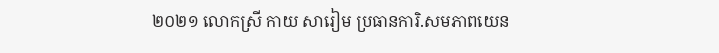២០២១ លោកស្រី កាយ សារៀម ប្រធានការិ.សមភាពយេន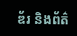ឌ័រ និងព័ត៌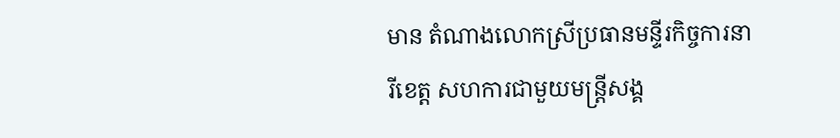មាន តំណាងលោកស្រីប្រធានមន្ទីរកិច្ចការនារីខេត្ត សហការជាមួយមន្ត្រីសង្គ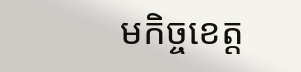មកិច្ចខេត្ត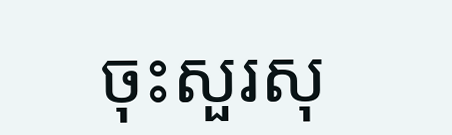ចុះសួរសុ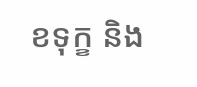ខទុក្ខ និង